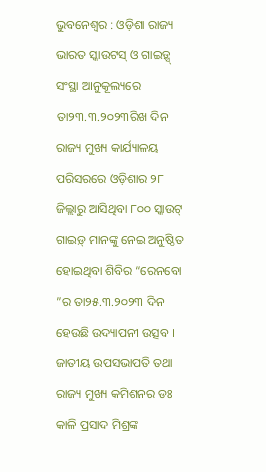ଭୁବନେଶ୍ୱର : ଓଡ଼ିଶା ରାଜ୍ୟ ଭାରତ ସ୍କାଉଟସ୍ ଓ ଗାଇଡ଼୍ସ୍ ସଂସ୍ଥା ଆନୁକୂଲ୍ୟରେ ତା୨୩.୩.୨୦୨୩ରିଖ ଦିନ ରାଜ୍ୟ ମୁଖ୍ୟ କାର୍ଯ୍ୟାଳୟ ପରିସରରେ ଓଡ଼ିଶାର ୨୮ ଜିଲ୍ଲାରୁ ଆସିଥିବା ୮୦୦ ସ୍କାଉଟ୍ ଗାଇଡ଼୍ ମାନଙ୍କୁ ନେଇ ଅନୁଷ୍ଠିତ ହୋଇଥିବା ଶିବିର “ରେନବୋ ”ର ତା୨୫.୩.୨୦୨୩ ଦିନ ହେଉଛି ଉଦ୍ୟାପନୀ ଉତ୍ସବ । ଜାତୀୟ ଉପସଭାପତି ତଥା ରାଜ୍ୟ ମୁଖ୍ୟ କମିଶନର ଡଃ କାଳି ପ୍ରସାଦ ମିଶ୍ରଙ୍କ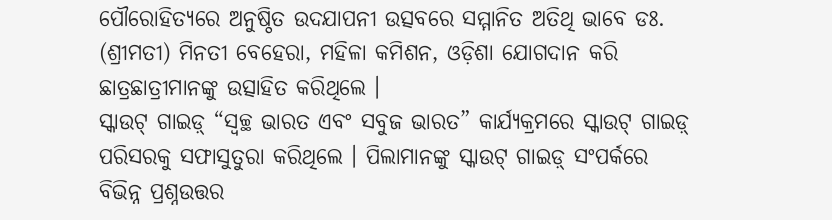ପୌରୋହିତ୍ୟରେ ଅନୁଷ୍ଠିତ ଉଦଯାପନୀ ଉତ୍ସବରେ ସମ୍ମାନିତ ଅତିଥି ଭାବେ ଡଃ. (ଶ୍ରୀମତୀ) ମିନତୀ ବେହେରା, ମହିଳା କମିଶନ, ଓଡ଼ିଶା ଯୋଗଦାନ କରି ଛାତ୍ରଛାତ୍ରୀମାନଙ୍କୁ ଉତ୍ସାହିତ କରିଥିଲେ ।
ସ୍କାଉଟ୍ ଗାଇଡ଼୍ “ସ୍ୱଚ୍ଛ ଭାରତ ଏବଂ ସବୁଜ ଭାରତ” କାର୍ଯ୍ୟକ୍ରମରେ ସ୍କାଉଟ୍ ଗାଇଡ଼୍ ପରିସରକୁ ସଫାସୁତୁରା କରିଥିଲେ । ପିଲାମାନଙ୍କୁ ସ୍କାଉଟ୍ ଗାଇଡ଼୍ ସଂପର୍କରେ ବିଭିନ୍ନ ପ୍ରଶ୍ନଉତ୍ତର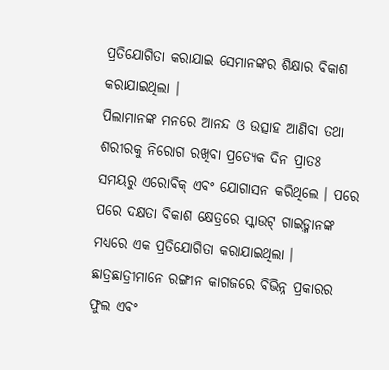ପ୍ରତିଯୋଗିତା କରାଯାଇ ସେମାନଙ୍କର ଶିକ୍ଷାର ବିକାଶ କରାଯାଇଥିଲା ।
ପିଲାମାନଙ୍କ ମନରେ ଆନନ୍ଦ ଓ ଉତ୍ସାହ ଆଣିବା ତଥା ଶରୀରକୁ ନିରୋଗ ରଖିବା ପ୍ରତ୍ୟେକ ଦିନ ପ୍ରାତଃ ସମୟରୁ ଏରୋବିକ୍ ଏବଂ ଯୋଗାସନ କରିଥିଲେ । ପରେ ପରେ ଦକ୍ଷତା ବିକାଶ କ୍ଷେତ୍ରରେ ସ୍କାଉଟ୍ ଗାଇଡ଼୍ମାନଙ୍କ ମଧ୍ୟରେ ଏକ ପ୍ରତିଯୋଗିତା କରାଯାଇଥିଲା । ଛାତ୍ରଛାତ୍ରୀମାନେ ରଙ୍ଗୀନ କାଗଜରେ ବିଭିନ୍ନ ପ୍ରକାରର ଫୁଲ ଏବଂ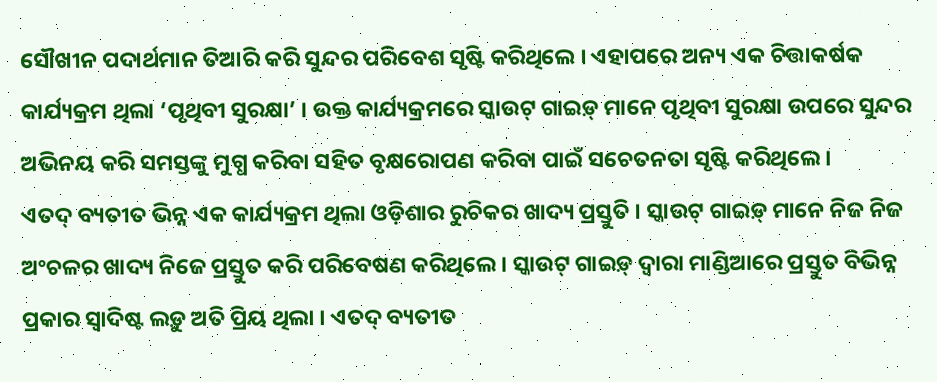ସୌଖୀନ ପଦାର୍ଥମାନ ତିଆରି କରି ସୁନ୍ଦର ପରିବେଶ ସୃଷ୍ଟି କରିଥିଲେ । ଏହାପରେ ଅନ୍ୟ ଏକ ଚିତ୍ତାକର୍ଷକ କାର୍ଯ୍ୟକ୍ରମ ଥିଲା ‘ପୃଥିବୀ ସୁରକ୍ଷା’ । ଉକ୍ତ କାର୍ଯ୍ୟକ୍ରମରେ ସ୍କାଉଟ୍ ଗାଇଡ଼୍ ମାନେ ପୃଥିବୀ ସୁରକ୍ଷା ଉପରେ ସୁନ୍ଦର ଅଭିନୟ କରି ସମସ୍ତଙ୍କୁ ମୁଗ୍ଧ କରିବା ସହିତ ବୃକ୍ଷରୋପଣ କରିବା ପାଇଁ ସଚେତନତା ସୃଷ୍ଟି କରିଥିଲେ ।
ଏତଦ୍ ବ୍ୟତୀତ ଭିନ୍ନ ଏକ କାର୍ଯ୍ୟକ୍ରମ ଥିଲା ଓଡ଼ିଶାର ରୁଚିକର ଖାଦ୍ୟ ପ୍ରସ୍ତୁତି । ସ୍କାଉଟ୍ ଗାଇଡ଼୍ ମାନେ ନିଜ ନିଜ ଅଂଚଳର ଖାଦ୍ୟ ନିଜେ ପ୍ରସ୍ତୁତ କରି ପରିବେଷଣ କରିଥିଲେ । ସ୍କାଉଟ୍ ଗାଇଡ଼୍ ଦ୍ୱାରା ମାଣ୍ଡିଆରେ ପ୍ରସ୍ତୁତ ବିଭିନ୍ନ ପ୍ରକାର ସ୍ୱାଦିଷ୍ଟ ଲଡ଼ୁ ଅତି ପ୍ରିୟ ଥିଲା । ଏତଦ୍ ବ୍ୟତୀତ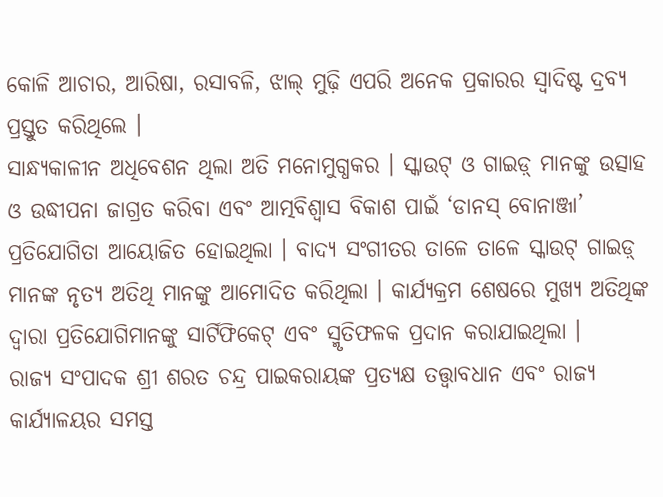କୋଳି ଆଚାର, ଆରିଷା, ରସାବଳି, ଝାଲ୍ ମୁଢ଼ି ଏପରି ଅନେକ ପ୍ରକାରର ସ୍ୱାଦିଷ୍ଟ ଦ୍ରବ୍ୟ ପ୍ରସ୍ତୁତ କରିଥିଲେ ।
ସାନ୍ଧ୍ୟକାଳୀନ ଅଧିବେଶନ ଥିଲା ଅତି ମନୋମୁଗ୍ଧକର । ସ୍କାଉଟ୍ ଓ ଗାଇଡ଼୍ ମାନଙ୍କୁ ଉତ୍ସାହ ଓ ଉଦ୍ଧୀପନା ଜାଗ୍ରତ କରିବା ଏବଂ ଆତ୍ମବିଶ୍ୱାସ ବିକାଶ ପାଇଁ ‘ଡାନସ୍ ବୋନାଞ୍ଜା’ ପ୍ରତିଯୋଗିତା ଆୟୋଜିତ ହୋଇଥିଲା । ବାଦ୍ୟ ସଂଗୀତର ତାଳେ ତାଳେ ସ୍କାଉଟ୍ ଗାଇଡ଼୍ ମାନଙ୍କ ନୃତ୍ୟ ଅତିଥି ମାନଙ୍କୁ ଆମୋଦିତ କରିଥିଲା । କାର୍ଯ୍ୟକ୍ରମ ଶେଷରେ ମୁଖ୍ୟ ଅତିଥିଙ୍କ ଦ୍ୱାରା ପ୍ରତିଯୋଗିମାନଙ୍କୁ ସାର୍ଟିଫିକେଟ୍ ଏବଂ ସ୍ମୃତିଫଳକ ପ୍ରଦାନ କରାଯାଇଥିଲା ।
ରାଜ୍ୟ ସଂପାଦକ ଶ୍ରୀ ଶରତ ଚନ୍ଦ୍ର ପାଇକରାୟଙ୍କ ପ୍ରତ୍ୟକ୍ଷ ତତ୍ତ୍ୱାବଧାନ ଏବଂ ରାଜ୍ୟ କାର୍ଯ୍ୟାଳୟର ସମସ୍ତ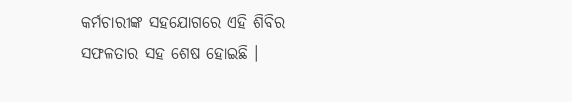କର୍ମଚାରୀଙ୍କ ସହଯୋଗରେ ଏହି ଶିବିର ସଫଳତାର ସହ ଶେଷ ହୋଇଛି ।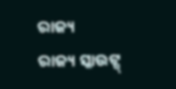ରାଜ୍ୟ
ରାଜ୍ୟ ସ୍କାଉଟ୍ସ୍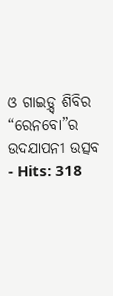ଓ ଗାଇଡ଼୍ସ୍ ଶିବିର “ରେନବୋ”ର ଉଦଯାପନୀ ଉତ୍ସବ
- Hits: 318